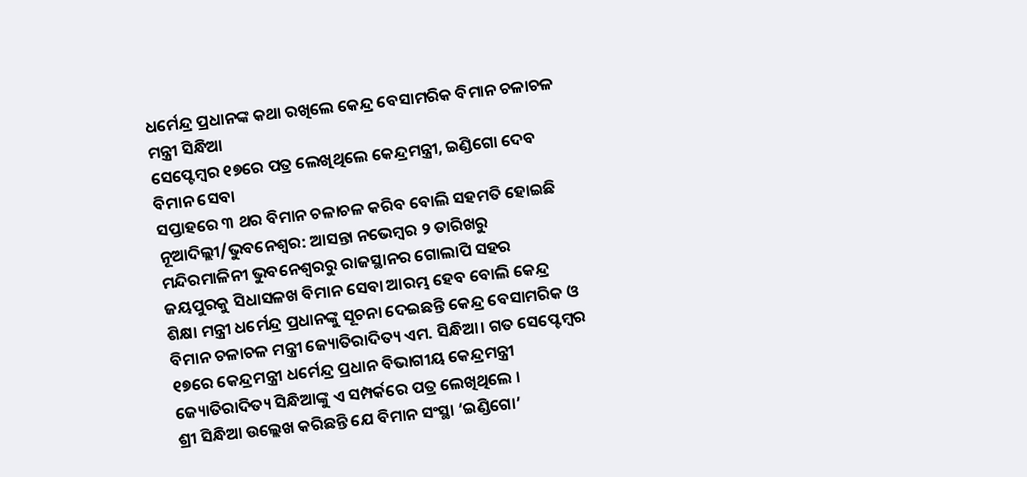ଧର୍ମେନ୍ଦ୍ର ପ୍ରଧାନଙ୍କ କଥା ରଖିଲେ କେନ୍ଦ୍ର ବେସାମରିକ ବିମାନ ଚଳାଚଳ ମନ୍ତ୍ରୀ ସିନ୍ଧିଆ
ସେପ୍ଟେମ୍ବର ୧୭ରେ ପତ୍ର ଲେଖିଥିଲେ କେନ୍ଦ୍ରମନ୍ତ୍ରୀ, ଇଣ୍ଡିଗୋ ଦେବ ବିମାନ ସେବା
ସପ୍ତାହରେ ୩ ଥର ବିମାନ ଚଳାଚଳ କରିବ ବୋଲି ସହମତି ହୋଇଛି
ନୂଆଦିଲ୍ଲୀ/ଭୁବନେଶ୍ୱର: ଆସନ୍ତା ନଭେମ୍ବର ୨ ତାରିଖରୁ ମନ୍ଦିରମାଳିନୀ ଭୁବନେଶ୍ୱରରୁ ରାଜସ୍ଥାନର ଗୋଲାପି ସହର ଜୟପୁରକୁ ସିଧାସଳଖ ବିମାନ ସେବା ଆରମ୍ଭ ହେବ ବୋଲି କେନ୍ଦ୍ର ଶିକ୍ଷା ମନ୍ତ୍ରୀ ଧର୍ମେନ୍ଦ୍ର ପ୍ରଧାନଙ୍କୁ ସୂଚନା ଦେଇଛନ୍ତି କେନ୍ଦ୍ର ବେସାମରିକ ଓ ବିମାନ ଚଳାଚଳ ମନ୍ତ୍ରୀ ଜ୍ୟୋତିରାଦିତ୍ୟ ଏମ. ସିନ୍ଧିଆ। ଗତ ସେପ୍ଟେମ୍ବର ୧୭ରେ କେନ୍ଦ୍ରମନ୍ତ୍ରୀ ଧର୍ମେନ୍ଦ୍ର ପ୍ରଧାନ ବିଭାଗୀୟ କେନ୍ଦ୍ରମନ୍ତ୍ରୀ ଜ୍ୟୋତିରାଦିତ୍ୟ ସିନ୍ଧିଆଙ୍କୁ ଏ ସମ୍ପର୍କରେ ପତ୍ର ଲେଖିଥିଲେ ।
ଶ୍ରୀ ସିନ୍ଧିଆ ଉଲ୍ଲେଖ କରିଛନ୍ତି ଯେ ବିମାନ ସଂସ୍ଥା ‘ଇଣ୍ଡିଗୋ’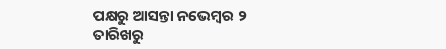ପକ୍ଷରୁ ଆସନ୍ତା ନଭେମ୍ବର ୨ ତାରିଖରୁ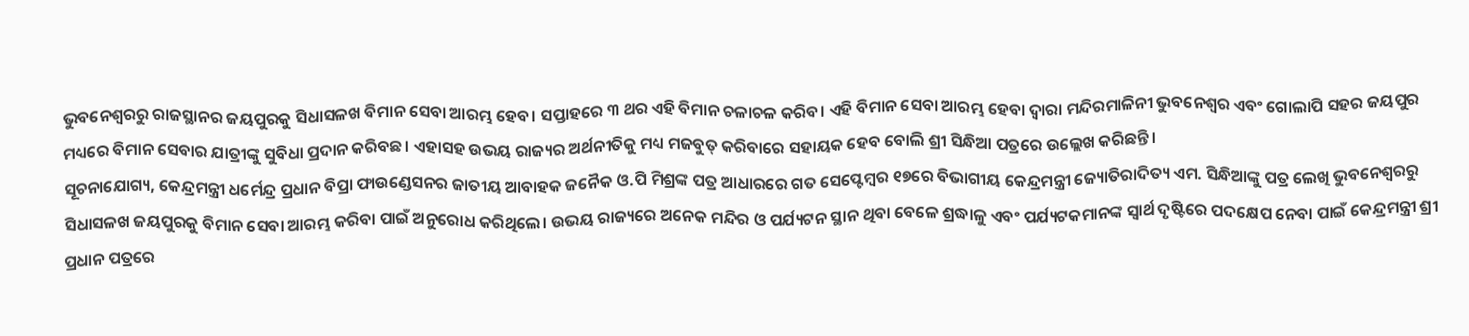ଭୁବନେଶ୍ୱରରୁ ରାଜସ୍ଥାନର ଜୟପୁରକୁ ସିଧାସଳଖ ବିମାନ ସେବା ଆରମ୍ଭ ହେବ। ସପ୍ତାହରେ ୩ ଥର ଏହି ବିମାନ ଚଳାଚଳ କରିବ। ଏହି ବିମାନ ସେବା ଆରମ୍ଭ ହେବା ଦ୍ୱାରା ମନ୍ଦିରମାଳିନୀ ଭୁବନେଶ୍ୱର ଏବଂ ଗୋଲାପି ସହର ଜୟପୁର ମଧ୍ୟରେ ବିମାନ ସେବାର ଯାତ୍ରୀଙ୍କୁ ସୁବିଧା ପ୍ରଦାନ କରିବଛ। ଏହାସହ ଉଭୟ ରାଜ୍ୟର ଅର୍ଥନୀତିକୁ ମଧ୍ୟ ମଜବୁତ୍ କରିବାରେ ସହାୟକ ହେବ ବୋଲି ଶ୍ରୀ ସିନ୍ଧିଆ ପତ୍ରରେ ଉଲ୍ଲେଖ କରିଛନ୍ତି।
ସୂଚନାଯୋଗ୍ୟ, କେନ୍ଦ୍ରମନ୍ତ୍ରୀ ଧର୍ମେନ୍ଦ୍ର ପ୍ରଧାନ ବିପ୍ରା ଫାଉଣ୍ଡେସନର ଜାତୀୟ ଆବାହକ ଜନୈକ ଓ.ପି ମିଶ୍ରଙ୍କ ପତ୍ର ଆଧାରରେ ଗତ ସେପ୍ଟେମ୍ବର ୧୭ରେ ବିଭାଗୀୟ କେନ୍ଦ୍ରମନ୍ତ୍ରୀ ଜ୍ୟୋତିରାଦିତ୍ୟ ଏମ. ସିନ୍ଧିଆଙ୍କୁ ପତ୍ର ଲେଖି ଭୁବନେଶ୍ୱରରୁ ସିଧାସଳଖ ଜୟପୁରକୁ ବିମାନ ସେବା ଆରମ୍ଭ କରିବା ପାଇଁ ଅନୁରୋଧ କରିଥିଲେ। ଉଭୟ ରାଜ୍ୟରେ ଅନେକ ମନ୍ଦିର ଓ ପର୍ଯ୍ୟଟନ ସ୍ଥାନ ଥିବା ବେଳେ ଶ୍ରଦ୍ଧାଳୁ ଏବଂ ପର୍ଯ୍ୟଟକମାନଙ୍କ ସ୍ୱାର୍ଥ ଦୃଷ୍ଟିରେ ପଦକ୍ଷେପ ନେବା ପାଇଁ କେନ୍ଦ୍ରମନ୍ତ୍ରୀ ଶ୍ରୀ ପ୍ରଧାନ ପତ୍ରରେ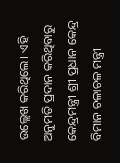ଉଲ୍ଲେଖ କରିଥିଲେ। ଏହି ଅନୁମତି ପ୍ରଦାନ କରିଥିବାରୁ କେନ୍ଦ୍ରମନ୍ତ୍ରୀ ଶ୍ରୀ ପ୍ରଧାନ କେନ୍ଦ୍ର ବିମାନ ଚଳାଚଳ ମନ୍ତ୍ରୀ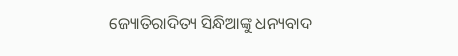ଜ୍ୟୋତିରାଦିତ୍ୟ ସିନ୍ଧିଆଙ୍କୁ ଧନ୍ୟବାଦ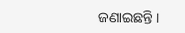ଜଣାଇଛନ୍ତି ।